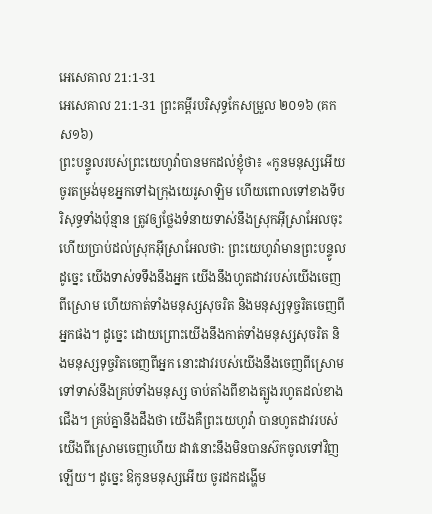អេសេគាល 21:1-31
អេសេគាល 21:1-31 ព្រះគម្ពីរបរិសុទ្ធកែសម្រួល ២០១៦ (គកស១៦)
ព្រះបន្ទូលរបស់ព្រះយេហូវ៉ាបានមកដល់ខ្ញុំថា៖ «កូនមនុស្សអើយ ចូរតម្រង់មុខអ្នកទៅឯក្រុងយេរូសាឡិម ហើយពោលទៅខាងទីបរិសុទ្ធទាំងប៉ុន្មាន ត្រូវឲ្យថ្លែងទំនាយទាស់នឹងស្រុកអ៊ីស្រាអែលចុះ ហើយប្រាប់ដល់ស្រុកអ៊ីស្រាអែលថា: ព្រះយេហូវ៉ាមានព្រះបន្ទូលដូច្នេះ យើងទាស់ទទឹងនឹងអ្នក យើងនឹងហូតដាវរបស់យើងចេញពីស្រោម ហើយកាត់ទាំងមនុស្សសុចរិត និងមនុស្សទុច្ចរិតចេញពីអ្នកផង។ ដូច្នេះ ដោយព្រោះយើងនឹងកាត់ទាំងមនុស្សសុចរិត និងមនុស្សទុច្ចរិតចេញពីអ្នក នោះដាវរបស់យើងនឹងចេញពីស្រោម ទៅទាស់នឹងគ្រប់ទាំងមនុស្ស ចាប់តាំងពីខាងត្បូងរហូតដល់ខាងជើង។ គ្រប់គ្នានឹងដឹងថា យើងគឺព្រះយេហូវ៉ា បានហូតដាវរបស់យើងពីស្រោមចេញហើយ ដាវនោះនឹងមិនបានស៊កចូលទៅវិញឡើយ។ ដូច្នេះ ឱកូនមនុស្សអើយ ចូរដកដង្ហើម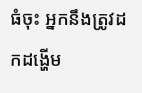ធំចុះ អ្នកនឹងត្រូវដកដង្ហើម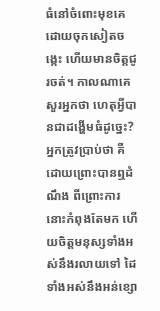ធំនៅចំពោះមុខគេ ដោយចុកសៀតចង្កេះ ហើយមានចិត្តជូរចត់។ កាលណាគេសួរអ្នកថា ហេតុអ្វីបានជាដង្ហើមធំដូច្នេះ? អ្នកត្រូវប្រាប់ថា គឺដោយព្រោះបានឮដំណឹង ពីព្រោះការនោះកំពុងតែមក ហើយចិត្តមនុស្សទាំងអស់នឹងរលាយទៅ ដៃទាំងអស់នឹងអន់ខ្សោ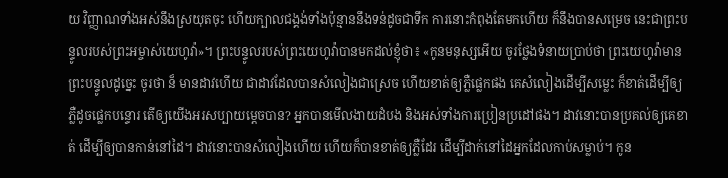យ វិញ្ញាណទាំងអស់នឹងស្រយុតចុះ ហើយក្បាលជង្គង់ទាំងប៉ុន្មាននឹងទន់ដូចជាទឹក ការនោះកំពុងតែមកហើយ ក៏នឹងបានសម្រេច នេះជាព្រះបន្ទូលរបស់ព្រះអម្ចាស់យេហូវ៉ា»។ ព្រះបន្ទូលរបស់ព្រះយេហូវ៉ាបានមកដល់ខ្ញុំថា៖ «កូនមនុស្សអើយ ចូរថ្លែងទំនាយប្រាប់ថា ព្រះយេហូវ៉ាមានព្រះបន្ទូលដូច្នេះ ចូរថា ន៏ មានដាវហើយ ជាដាវដែលបានសំលៀងជាស្រេច ហើយខាត់ឲ្យភ្លឺផ្លេកផង គេសំលៀងដើម្បីសម្លេះ ក៏ខាត់ដើម្បីឲ្យភ្លឺដូចផ្លេកបន្ទោរ តើឲ្យយើងអរសប្បាយម្ដេចបាន? អ្នកបានមើលងាយដំបង និងអស់ទាំងការប្រៀនប្រដៅផង។ ដាវនោះបានប្រគល់ឲ្យគេខាត់ ដើម្បីឲ្យបានកាន់នៅដៃ។ ដាវនោះបានសំលៀងហើយ ហើយក៏បានខាត់ឲ្យភ្លឺដែរ ដើម្បីដាក់នៅដៃអ្នកដែលកាប់សម្លាប់។ កូន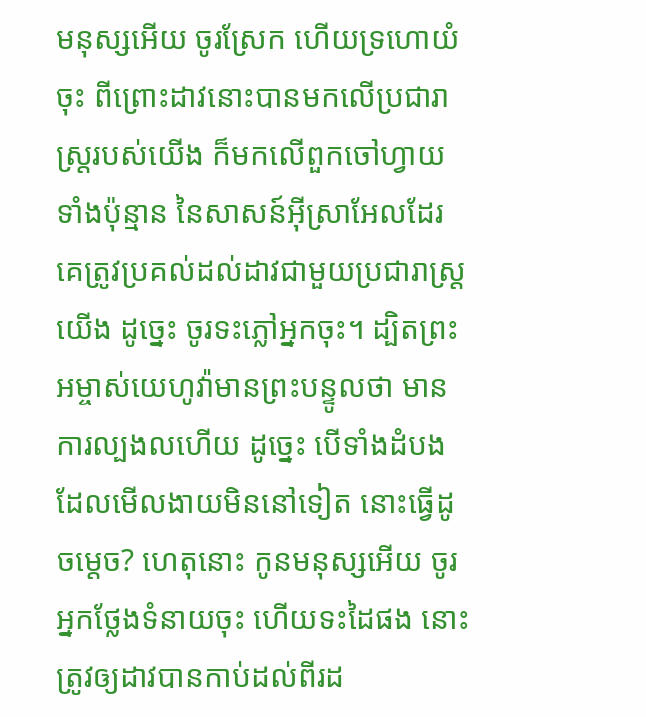មនុស្សអើយ ចូរស្រែក ហើយទ្រហោយំចុះ ពីព្រោះដាវនោះបានមកលើប្រជារាស្ត្ររបស់យើង ក៏មកលើពួកចៅហ្វាយទាំងប៉ុន្មាន នៃសាសន៍អ៊ីស្រាអែលដែរ គេត្រូវប្រគល់ដល់ដាវជាមួយប្រជារាស្ត្រយើង ដូច្នេះ ចូរទះភ្លៅអ្នកចុះ។ ដ្បិតព្រះអម្ចាស់យេហូវ៉ាមានព្រះបន្ទូលថា មានការល្បងលហើយ ដូច្នេះ បើទាំងដំបងដែលមើលងាយមិននៅទៀត នោះធ្វើដូចម្តេច? ហេតុនោះ កូនមនុស្សអើយ ចូរអ្នកថ្លែងទំនាយចុះ ហើយទះដៃផង នោះត្រូវឲ្យដាវបានកាប់ដល់ពីរដ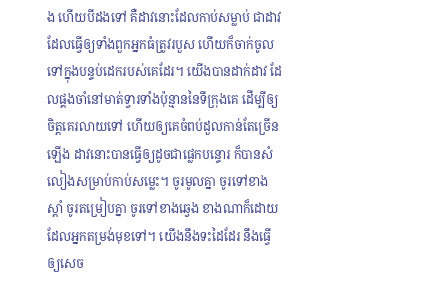ង ហើយបីដងទៅ គឺដាវនោះដែលកាប់សម្លាប់ ជាដាវដែលធ្វើឲ្យទាំងពួកអ្នកធំត្រូវរបួស ហើយក៏ចាក់ចូលទៅក្នុងបន្ទប់ដេករបស់គេដែរ។ យើងបានដាក់ដាវ ដែលផ្គងចាំនៅមាត់ទ្វារទាំងប៉ុន្មាននៃទីក្រុងគេ ដើម្បីឲ្យចិត្តគេរលាយទៅ ហើយឲ្យគេចំពប់ដួលកាន់តែច្រើនឡើង ដាវនោះបានធ្វើឲ្យដូចជាផ្លេកបន្ទោរ ក៏បានសំលៀងសម្រាប់កាប់សម្លេះ។ ចូរមូលគ្នា ចូរទៅខាងស្តាំ ចូរតម្រៀបគ្នា ចូរទៅខាងឆ្វេង ខាងណាក៏ដោយដែលអ្នកតម្រង់មុខទៅ។ យើងនឹងទះដៃដែរ នឹងធ្វើឲ្យសេច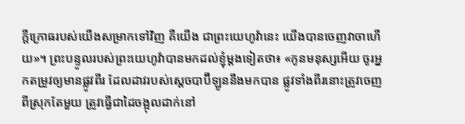ក្ដីក្រោធរបស់យើងសម្រាកទៅវិញ គឺយើង ជាព្រះយេហូវ៉ានេះ យើងបានចេញវាចាហើយ»។ ព្រះបន្ទូលរបស់ព្រះយេហូវ៉ាបានមកដល់ខ្ញុំម្តងទៀតថា៖ «កូនមនុស្សអើយ ចូរអ្នកតម្រូវឲ្យមានផ្លូវពីរ ដែលដាវរបស់ស្តេចបាប៊ីឡូននឹងមកបាន ផ្លូវទាំងពីរនោះត្រូវចេញពីស្រុកតែមួយ ត្រូវធ្វើជាដៃចង្អុលដាក់នៅ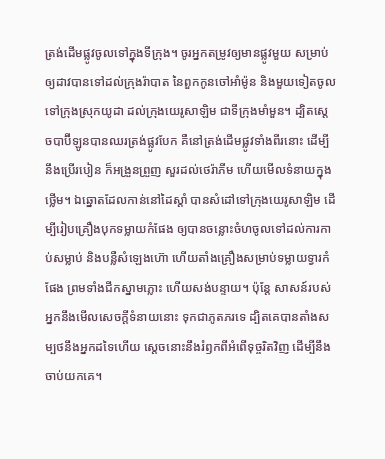ត្រង់ដើមផ្លូវចូលទៅក្នុងទីក្រុង។ ចូរអ្នកតម្រូវឲ្យមានផ្លូវមួយ សម្រាប់ឲ្យដាវបានទៅដល់ក្រុងរ៉ាបាត នៃពួកកូនចៅអាំម៉ូន និងមួយទៀតចូលទៅក្រុងស្រុកយូដា ដល់ក្រុងយេរូសាឡិម ជាទីក្រុងមាំមួន។ ដ្បិតស្តេចបាប៊ីឡូនបានឈរត្រង់ផ្លូវបែក គឺនៅត្រង់ដើមផ្លូវទាំងពីរនោះ ដើម្បីនឹងប្រើរបៀន ក៏អង្រួនព្រួញ សួរដល់ថេរ៉ាភីម ហើយមើលទំនាយក្នុងថ្លើម។ ឯឆ្នោតដែលកាន់នៅដៃស្តាំ បានសំដៅទៅក្រុងយេរូសាឡិម ដើម្បីរៀបគ្រឿងបុកទម្លាយកំផែង ឲ្យបានចន្លោះចំហចូលទៅដល់ការកាប់សម្លាប់ និងបន្លឺសំឡេងហ៊ោ ហើយតាំងគ្រឿងសម្រាប់ទម្លាយទ្វារកំផែង ព្រមទាំងជីកស្នាមភ្លោះ ហើយសង់បន្ទាយ។ ប៉ុន្តែ សាសន៍របស់អ្នកនឹងមើលសេចក្ដីទំនាយនោះ ទុកជាភូតភរទេ ដ្បិតគេបានតាំងសម្បថនឹងអ្នកដទៃហើយ ស្តេចនោះនឹងរំឭកពីអំពើទុច្ចរិតវិញ ដើម្បីនឹងចាប់យកគេ។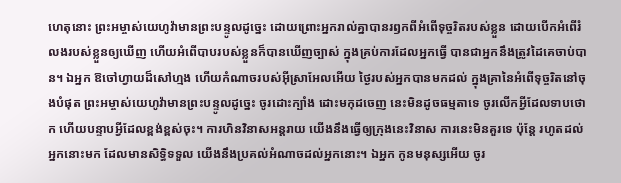ហេតុនោះ ព្រះអម្ចាស់យេហូវ៉ាមានព្រះបន្ទូលដូច្នេះ ដោយព្រោះអ្នករាល់គ្នាបានរឭកពីអំពើទុច្ចរិតរបស់ខ្លួន ដោយបើកអំពើរំលងរបស់ខ្លួនឲ្យឃើញ ហើយអំពើបាបរបស់ខ្លួនក៏បានឃើញច្បាស់ ក្នុងគ្រប់ការដែលអ្នកធ្វើ បានជាអ្នកនឹងត្រូវដៃគេចាប់បាន។ ឯអ្នក ឱចៅហ្វាយដ៏សៅហ្មង ហើយកំណាចរបស់អ៊ីស្រាអែលអើយ ថ្ងៃរបស់អ្នកបានមកដល់ ក្នុងគ្រានៃអំពើទុច្ចរិតនៅចុងបំផុត ព្រះអម្ចាស់យេហូវ៉ាមានព្រះបន្ទូលដូច្នេះ ចូរដោះក្បាំង ដោះមកុដចេញ នេះមិនដូចធម្មតាទេ ចូរលើកអ្វីដែលទាបថោក ហើយបន្ទាបអ្វីដែលខ្ពង់ខ្ពស់ចុះ។ ការហិនវិនាសអន្តរាយ យើងនឹងធ្វើឲ្យក្រុងនេះវិនាស ការនេះមិនគួរទេ ប៉ុន្តែ រហូតដល់អ្នកនោះមក ដែលមានសិទ្ធិទទួល យើងនឹងប្រគល់អំណាចដល់អ្នកនោះ។ ឯអ្នក កូនមនុស្សអើយ ចូរ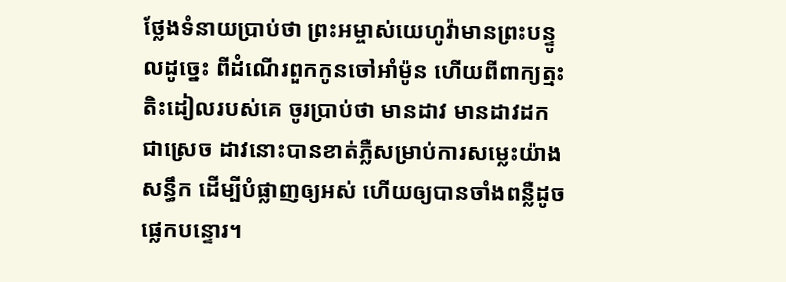ថ្លែងទំនាយប្រាប់ថា ព្រះអម្ចាស់យេហូវ៉ាមានព្រះបន្ទូលដូច្នេះ ពីដំណើរពួកកូនចៅអាំម៉ូន ហើយពីពាក្យត្មះតិះដៀលរបស់គេ ចូរប្រាប់ថា មានដាវ មានដាវដកជាស្រេច ដាវនោះបានខាត់ភ្លឺសម្រាប់ការសម្លេះយ៉ាងសន្ធឹក ដើម្បីបំផ្លាញឲ្យអស់ ហើយឲ្យបានចាំងពន្លឺដូចផ្លេកបន្ទោរ។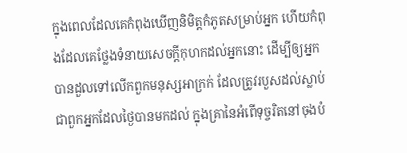ក្នុងពេលដែលគេកំពុងឃើញនិមិត្តកំភូតសម្រាប់អ្នក ហើយកំពុងដែលគេថ្លែងទំនាយសេចក្ដីកុហកដល់អ្នកនោះ ដើម្បីឲ្យអ្នកបានដួលទៅលើកពួកមនុស្សអាក្រក់ ដែលត្រូវរបួសដល់ស្លាប់ ជាពួកអ្នកដែលថ្ងៃបានមកដល់ ក្នុងគ្រានៃអំពើទុច្ចរិតនៅចុងបំ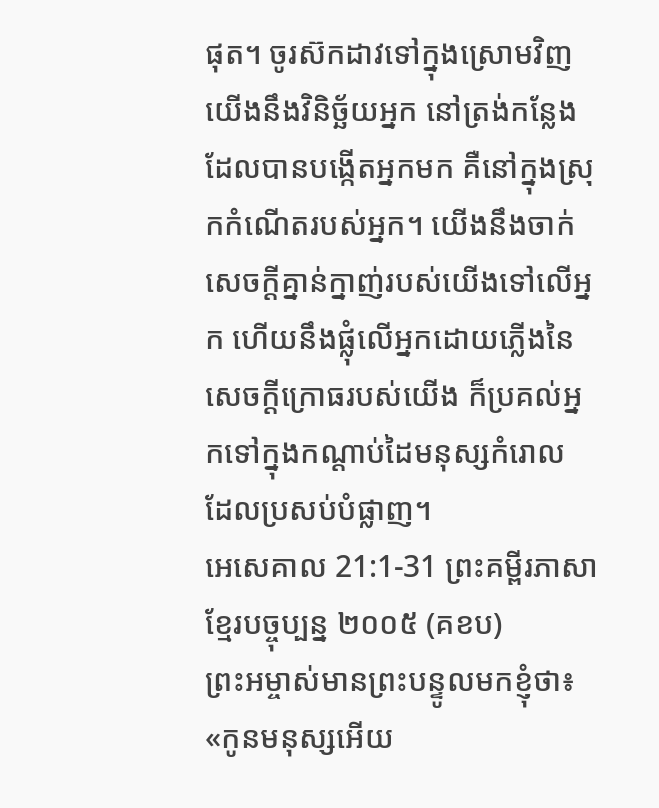ផុត។ ចូរស៊កដាវទៅក្នុងស្រោមវិញ យើងនឹងវិនិច្ឆ័យអ្នក នៅត្រង់កន្លែងដែលបានបង្កើតអ្នកមក គឺនៅក្នុងស្រុកកំណើតរបស់អ្នក។ យើងនឹងចាក់សេចក្ដីគ្នាន់ក្នាញ់របស់យើងទៅលើអ្នក ហើយនឹងផ្លុំលើអ្នកដោយភ្លើងនៃសេចក្ដីក្រោធរបស់យើង ក៏ប្រគល់អ្នកទៅក្នុងកណ្ដាប់ដៃមនុស្សកំរោល ដែលប្រសប់បំផ្លាញ។
អេសេគាល 21:1-31 ព្រះគម្ពីរភាសាខ្មែរបច្ចុប្បន្ន ២០០៥ (គខប)
ព្រះអម្ចាស់មានព្រះបន្ទូលមកខ្ញុំថា៖ «កូនមនុស្សអើយ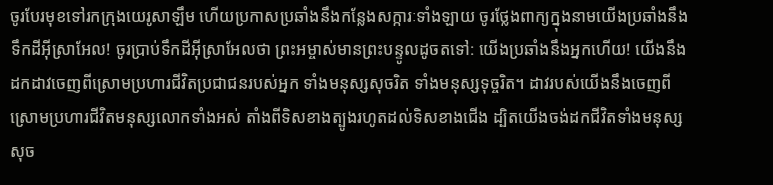ចូរបែរមុខទៅរកក្រុងយេរូសាឡឹម ហើយប្រកាសប្រឆាំងនឹងកន្លែងសក្ការៈទាំងឡាយ ចូរថ្លែងពាក្យក្នុងនាមយើងប្រឆាំងនឹងទឹកដីអ៊ីស្រាអែល! ចូរប្រាប់ទឹកដីអ៊ីស្រាអែលថា ព្រះអម្ចាស់មានព្រះបន្ទូលដូចតទៅ: យើងប្រឆាំងនឹងអ្នកហើយ! យើងនឹងដកដាវចេញពីស្រោមប្រហារជីវិតប្រជាជនរបស់អ្នក ទាំងមនុស្សសុចរិត ទាំងមនុស្សទុច្ចរិត។ ដាវរបស់យើងនឹងចេញពីស្រោមប្រហារជីវិតមនុស្សលោកទាំងអស់ តាំងពីទិសខាងត្បូងរហូតដល់ទិសខាងជើង ដ្បិតយើងចង់ដកជីវិតទាំងមនុស្សសុច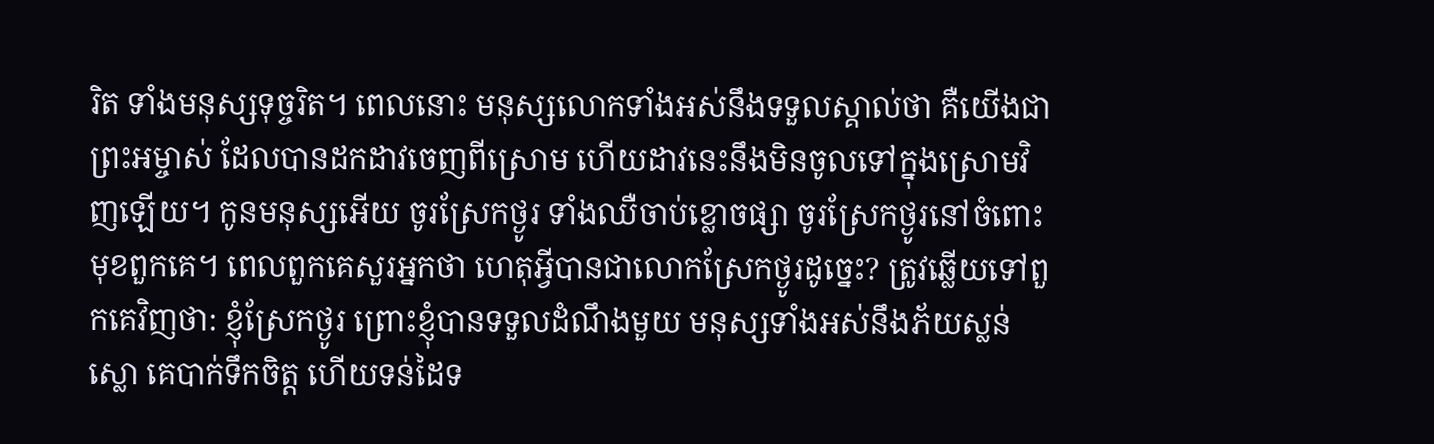រិត ទាំងមនុស្សទុច្ចរិត។ ពេលនោះ មនុស្សលោកទាំងអស់នឹងទទួលស្គាល់ថា គឺយើងជាព្រះអម្ចាស់ ដែលបានដកដាវចេញពីស្រោម ហើយដាវនេះនឹងមិនចូលទៅក្នុងស្រោមវិញឡើយ។ កូនមនុស្សអើយ ចូរស្រែកថ្ងូរ ទាំងឈឺចាប់ខ្លោចផ្សា ចូរស្រែកថ្ងូរនៅចំពោះមុខពួកគេ។ ពេលពួកគេសួរអ្នកថា ហេតុអ្វីបានជាលោកស្រែកថ្ងូរដូច្នេះ? ត្រូវឆ្លើយទៅពួកគេវិញថា: ខ្ញុំស្រែកថ្ងូរ ព្រោះខ្ញុំបានទទួលដំណឹងមួយ មនុស្សទាំងអស់នឹងភ័យស្លន់ស្លោ គេបាក់ទឹកចិត្ត ហើយទន់ដៃទ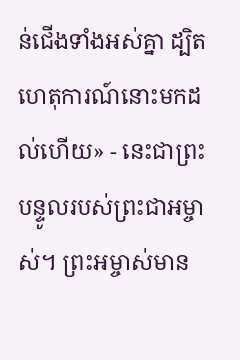ន់ជើងទាំងអស់គ្នា ដ្បិតហេតុការណ៍នោះមកដល់ហើយ» - នេះជាព្រះបន្ទូលរបស់ព្រះជាអម្ចាស់។ ព្រះអម្ចាស់មាន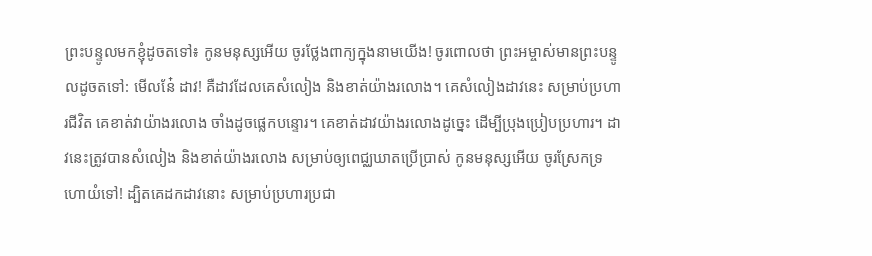ព្រះបន្ទូលមកខ្ញុំដូចតទៅ៖ កូនមនុស្សអើយ ចូរថ្លែងពាក្យក្នុងនាមយើង! ចូរពោលថា ព្រះអម្ចាស់មានព្រះបន្ទូលដូចតទៅ: មើលនែ៎ ដាវ! គឺដាវដែលគេសំលៀង និងខាត់យ៉ាងរលោង។ គេសំលៀងដាវនេះ សម្រាប់ប្រហារជីវិត គេខាត់វាយ៉ាងរលោង ចាំងដូចផ្លេកបន្ទោរ។ គេខាត់ដាវយ៉ាងរលោងដូច្នេះ ដើម្បីប្រុងប្រៀបប្រហារ។ ដាវនេះត្រូវបានសំលៀង និងខាត់យ៉ាងរលោង សម្រាប់ឲ្យពេជ្ឈឃាតប្រើប្រាស់ កូនមនុស្សអើយ ចូរស្រែកទ្រហោយំទៅ! ដ្បិតគេដកដាវនោះ សម្រាប់ប្រហារប្រជា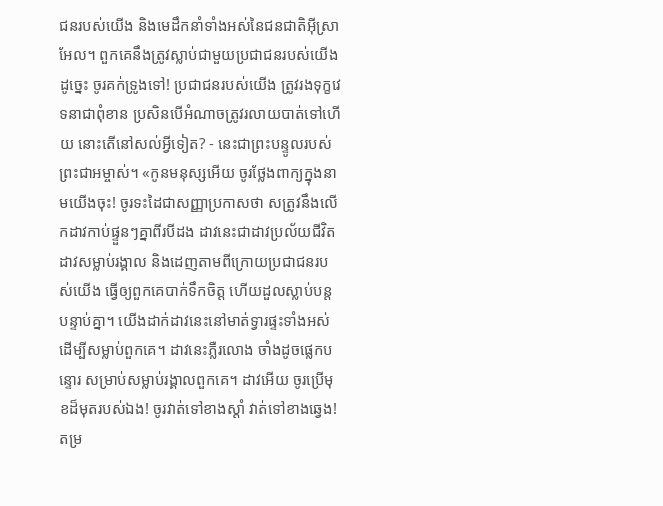ជនរបស់យើង និងមេដឹកនាំទាំងអស់នៃជនជាតិអ៊ីស្រាអែល។ ពួកគេនឹងត្រូវស្លាប់ជាមួយប្រជាជនរបស់យើង ដូច្នេះ ចូរគក់ទ្រូងទៅ! ប្រជាជនរបស់យើង ត្រូវរងទុក្ខវេទនាជាពុំខាន ប្រសិនបើអំណាចត្រូវរលាយបាត់ទៅហើយ នោះតើនៅសល់អ្វីទៀត? - នេះជាព្រះបន្ទូលរបស់ព្រះជាអម្ចាស់។ «កូនមនុស្សអើយ ចូរថ្លែងពាក្យក្នុងនាមយើងចុះ! ចូរទះដៃជាសញ្ញាប្រកាសថា សត្រូវនឹងលើកដាវកាប់ផ្ទួនៗគ្នាពីរបីដង ដាវនេះជាដាវប្រល័យជីវិត ដាវសម្លាប់រង្គាល និងដេញតាមពីក្រោយប្រជាជនរបស់យើង ធ្វើឲ្យពួកគេបាក់ទឹកចិត្ត ហើយដួលស្លាប់បន្តបន្ទាប់គ្នា។ យើងដាក់ដាវនេះនៅមាត់ទ្វារផ្ទះទាំងអស់ ដើម្បីសម្លាប់ពួកគេ។ ដាវនេះភ្លឺរលោង ចាំងដូចផ្លេកបន្ទោរ សម្រាប់សម្លាប់រង្គាលពួកគេ។ ដាវអើយ ចូរប្រើមុខដ៏មុតរបស់ឯង! ចូរវាត់ទៅខាងស្ដាំ វាត់ទៅខាងឆ្វេង! តម្រ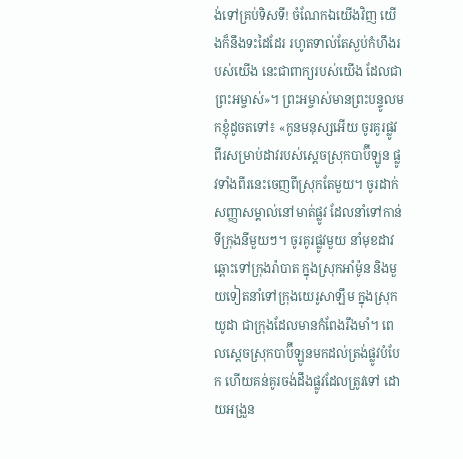ង់ទៅគ្រប់ទិសទី! ចំណែកឯយើងវិញ យើងក៏នឹងទះដៃដែរ រហូតទាល់តែស្ងប់កំហឹងរបស់យើង នេះជាពាក្យរបស់យើង ដែលជាព្រះអម្ចាស់»។ ព្រះអម្ចាស់មានព្រះបន្ទូលមកខ្ញុំដូចតទៅ៖ «កូនមនុស្សអើយ ចូរគូរផ្លូវពីរសម្រាប់ដាវរបស់ស្ដេចស្រុកបាប៊ីឡូន ផ្លូវទាំងពីរនេះចេញពីស្រុកតែមួយ។ ចូរដាក់សញ្ញាសម្គាល់នៅមាត់ផ្លូវ ដែលនាំទៅកាន់ទីក្រុងនីមួយៗ។ ចូរគូរផ្លូវមួយ នាំមុខដាវឆ្ពោះទៅក្រុងរ៉ាបាត ក្នុងស្រុកអាំម៉ូន និងមួយទៀតនាំទៅក្រុងយេរូសាឡឹម ក្នុងស្រុកយូដា ជាក្រុងដែលមានកំពែងរឹងមាំ។ ពេលស្ដេចស្រុកបាប៊ីឡូនមកដល់ត្រង់ផ្លូវបំបែក ហើយគន់គូរចង់ដឹងផ្លូវដែលត្រូវទៅ ដោយអង្រួន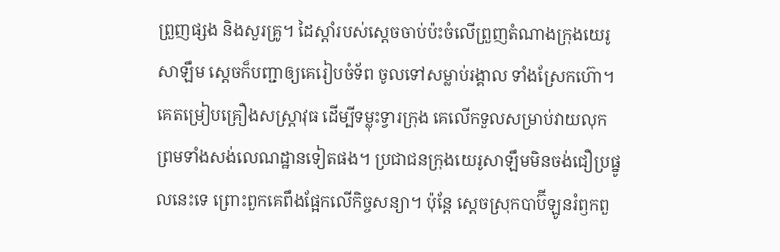ព្រួញផ្សង និងសួរគ្រូ។ ដៃស្ដាំរបស់ស្ដេចចាប់ប៉ះចំលើព្រួញតំណាងក្រុងយេរូសាឡឹម ស្ដេចក៏បញ្ជាឲ្យគេរៀបចំទ័ព ចូលទៅសម្លាប់រង្គាល ទាំងស្រែកហ៊ោ។ គេតម្រៀបគ្រឿងសស្ត្រាវុធ ដើម្បីទម្លុះទ្វារក្រុង គេលើកទួលសម្រាប់វាយលុក ព្រមទាំងសង់លេណដ្ឋានទៀតផង។ ប្រជាជនក្រុងយេរូសាឡឹមមិនចង់ជឿប្រផ្នូលនេះទេ ព្រោះពួកគេពឹងផ្អែកលើកិច្ចសន្យា។ ប៉ុន្តែ ស្ដេចស្រុកបាប៊ីឡូនរំឭកពួ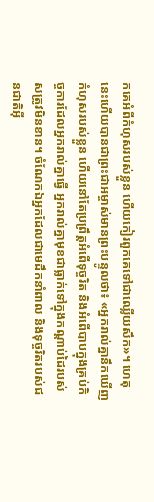កគេអំពីកំហុសរបស់ខ្លួន ហើយកៀរពួកគេទៅជាឈ្លើយសឹក»។ ហេតុនេះហើយបានជាព្រះជាអម្ចាស់មានព្រះបន្ទូលថា៖ «អ្នករាល់គ្នានឹកឃើញកំហុសរបស់ខ្លួន ហើយនៅតែប្រព្រឹត្តអំពើទុច្ចរិត និងអំពើបាបក្នុងគ្រប់កិច្ចការដែលអ្នករាល់គ្នាធ្វើ អ្នករាល់គ្នាមុខជាធ្លាក់ទៅក្នុងកណ្ដាប់ដៃរបស់សត្រូវមិនខាន។ ចំណែកឯអ្នកដែលជាមេដឹកនាំពាល និងទុច្ចរិតរបស់ជនជាតិអ៊ី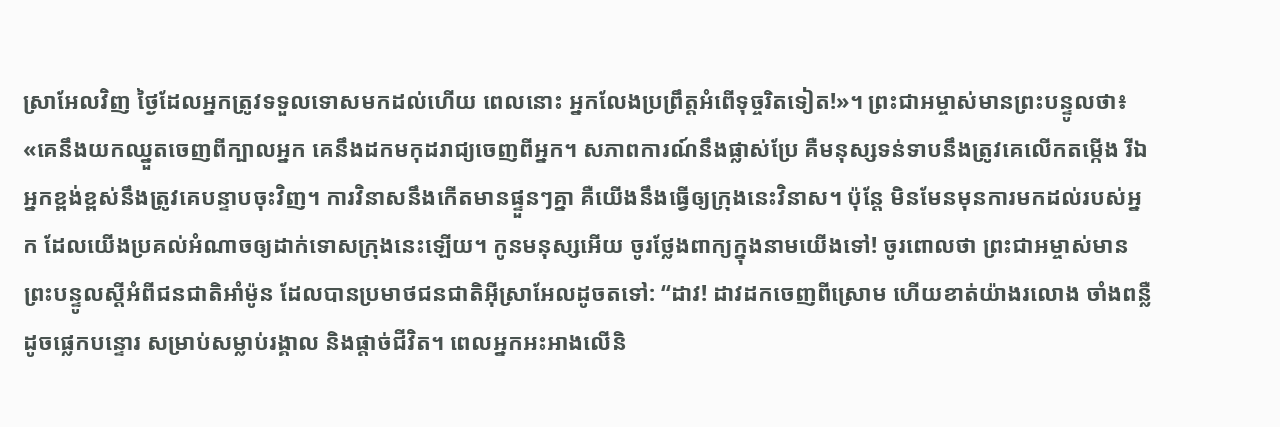ស្រាអែលវិញ ថ្ងៃដែលអ្នកត្រូវទទួលទោសមកដល់ហើយ ពេលនោះ អ្នកលែងប្រព្រឹត្តអំពើទុច្ចរិតទៀត!»។ ព្រះជាអម្ចាស់មានព្រះបន្ទូលថា៖ «គេនឹងយកឈ្នួតចេញពីក្បាលអ្នក គេនឹងដកមកុដរាជ្យចេញពីអ្នក។ សភាពការណ៍នឹងផ្លាស់ប្រែ គឺមនុស្សទន់ទាបនឹងត្រូវគេលើកតម្កើង រីឯអ្នកខ្ពង់ខ្ពស់នឹងត្រូវគេបន្ទាបចុះវិញ។ ការវិនាសនឹងកើតមានផ្ទួនៗគ្នា គឺយើងនឹងធ្វើឲ្យក្រុងនេះវិនាស។ ប៉ុន្តែ មិនមែនមុនការមកដល់របស់អ្នក ដែលយើងប្រគល់អំណាចឲ្យដាក់ទោសក្រុងនេះឡើយ។ កូនមនុស្សអើយ ចូរថ្លែងពាក្យក្នុងនាមយើងទៅ! ចូរពោលថា ព្រះជាអម្ចាស់មានព្រះបន្ទូលស្ដីអំពីជនជាតិអាំម៉ូន ដែលបានប្រមាថជនជាតិអ៊ីស្រាអែលដូចតទៅ: “ដាវ! ដាវដកចេញពីស្រោម ហើយខាត់យ៉ាងរលោង ចាំងពន្លឺដូចផ្លេកបន្ទោរ សម្រាប់សម្លាប់រង្គាល និងផ្ដាច់ជីវិត។ ពេលអ្នកអះអាងលើនិ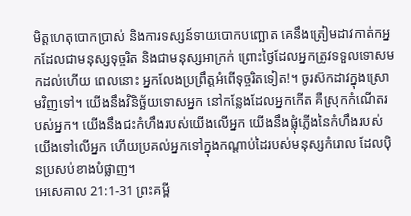មិត្តហេតុបោកប្រាស់ និងការទស្សន៍ទាយបោកបញ្ឆោត គេនឹងត្រៀមដាវកាត់កអ្នកដែលជាមនុស្សទុច្ចរិត និងជាមនុស្សអាក្រក់ ព្រោះថ្ងៃដែលអ្នកត្រូវទទួលទោសមកដល់ហើយ ពេលនោះ អ្នកលែងប្រព្រឹត្តអំពើទុច្ចរិតទៀត!។ ចូរស៊កដាវក្នុងស្រោមវិញទៅ។ យើងនឹងវិនិច្ឆ័យទោសអ្នក នៅកន្លែងដែលអ្នកកើត គឺស្រុកកំណើតរបស់អ្នក។ យើងនឹងជះកំហឹងរបស់យើងលើអ្នក យើងនឹងផ្លុំភ្លើងនៃកំហឹងរបស់យើងទៅលើអ្នក ហើយប្រគល់អ្នកទៅក្នុងកណ្ដាប់ដៃរបស់មនុស្សកំរោល ដែលប៉ិនប្រសប់ខាងបំផ្លាញ។
អេសេគាល 21:1-31 ព្រះគម្ពី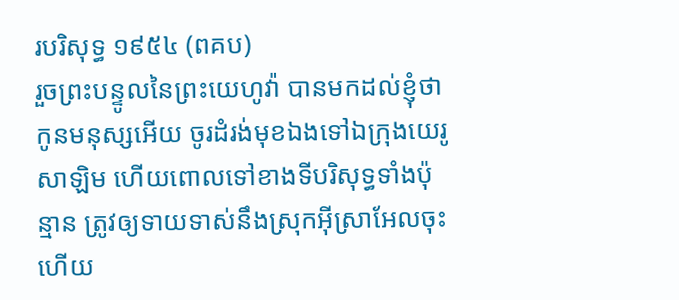របរិសុទ្ធ ១៩៥៤ (ពគប)
រួចព្រះបន្ទូលនៃព្រះយេហូវ៉ា បានមកដល់ខ្ញុំថា កូនមនុស្សអើយ ចូរដំរង់មុខឯងទៅឯក្រុងយេរូសាឡិម ហើយពោលទៅខាងទីបរិសុទ្ធទាំងប៉ុន្មាន ត្រូវឲ្យទាយទាស់នឹងស្រុកអ៊ីស្រាអែលចុះ ហើយ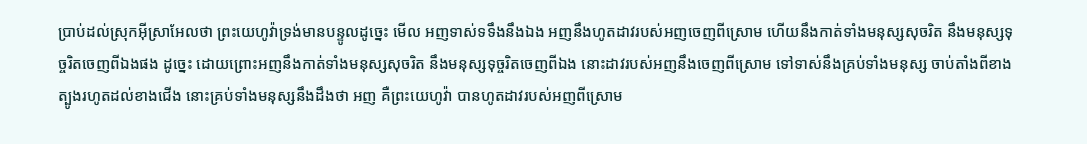ប្រាប់ដល់ស្រុកអ៊ីស្រាអែលថា ព្រះយេហូវ៉ាទ្រង់មានបន្ទូលដូច្នេះ មើល អញទាស់ទទឹងនឹងឯង អញនឹងហូតដាវរបស់អញចេញពីស្រោម ហើយនឹងកាត់ទាំងមនុស្សសុចរិត នឹងមនុស្សទុច្ចរិតចេញពីឯងផង ដូច្នេះ ដោយព្រោះអញនឹងកាត់ទាំងមនុស្សសុចរិត នឹងមនុស្សទុច្ចរិតចេញពីឯង នោះដាវរបស់អញនឹងចេញពីស្រោម ទៅទាស់នឹងគ្រប់ទាំងមនុស្ស ចាប់តាំងពីខាងត្បូងរហូតដល់ខាងជើង នោះគ្រប់ទាំងមនុស្សនឹងដឹងថា អញ គឺព្រះយេហូវ៉ា បានហូតដាវរបស់អញពីស្រោម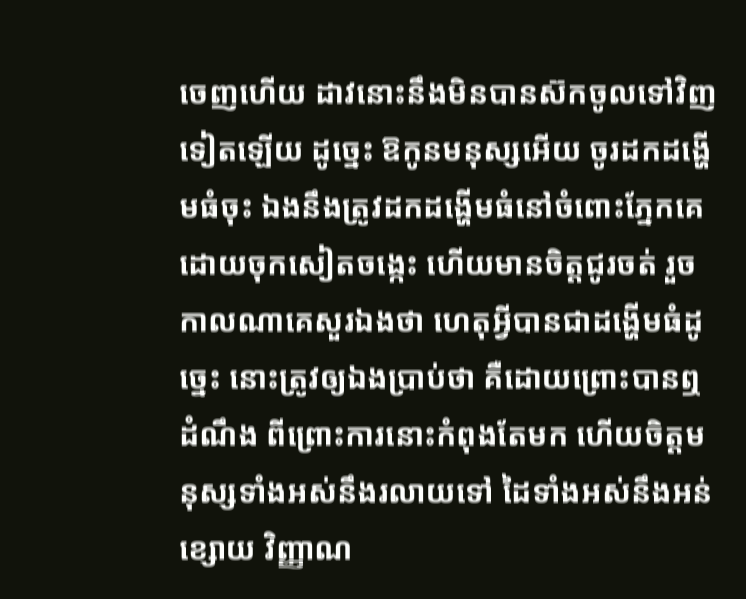ចេញហើយ ដាវនោះនឹងមិនបានស៊កចូលទៅវិញទៀតឡើយ ដូច្នេះ ឱកូនមនុស្សអើយ ចូរដកដង្ហើមធំចុះ ឯងនឹងត្រូវដកដង្ហើមធំនៅចំពោះភ្នែកគេ ដោយចុកសៀតចង្កេះ ហើយមានចិត្តជូរចត់ រួចកាលណាគេសួរឯងថា ហេតុអ្វីបានជាដង្ហើមធំដូច្នេះ នោះត្រូវឲ្យឯងប្រាប់ថា គឺដោយព្រោះបានឮដំណឹង ពីព្រោះការនោះកំពុងតែមក ហើយចិត្តមនុស្សទាំងអស់នឹងរលាយទៅ ដៃទាំងអស់នឹងអន់ខ្សោយ វិញ្ញាណ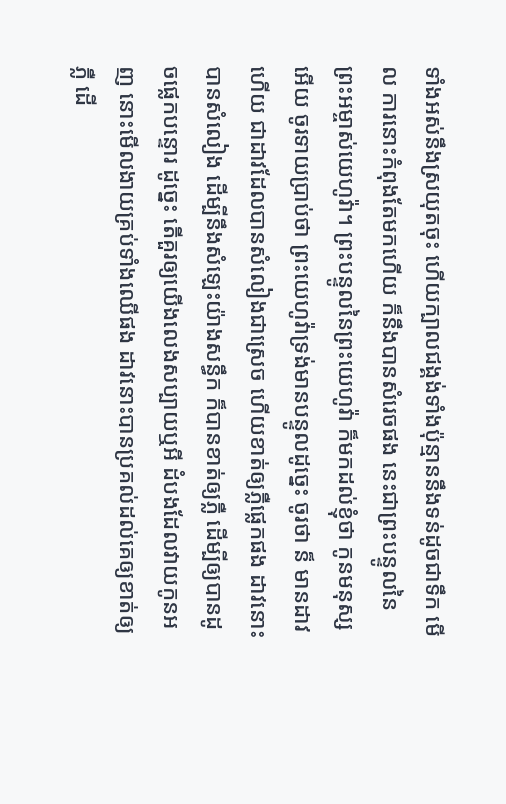ទាំងអស់នឹងស្រយុតចុះ ហើយក្បាលជង្គង់ទាំងប៉ុន្មាននឹងទន់ដូចជាទឹក មើល ការនោះកំពុងតែមកហើយ ក៏នឹងបានសំរេចផង នេះជាព្រះបន្ទូលនៃព្រះអម្ចាស់យេហូវ៉ា។ ព្រះបន្ទូលនៃព្រះយេហូវ៉ា ក៏មកដល់ខ្ញុំថា កូនមនុស្សអើយ ចូរទាយប្រាប់ថា ព្រះយេហូវ៉ាទ្រង់មានបន្ទូលដូច្នេះ ចូរថា ន៏ មានដាវហើយ ជាដាវដែលបានសំលៀងជាស្រេច ហើយខាត់ឲ្យភ្លឺផ្លេកផង ដាវនោះបានសំលៀង ដើម្បីនឹងសំឡេះយ៉ាងសន្ធឹក ក៏បានខាត់ឲ្យភ្លឺ ដើម្បីឲ្យបានដូចផ្លេកបន្ទោរ ដូច្នេះ តើគួរឲ្យយើងលេងសប្បាយឬអី ដំបងដែលវាយកូនអញ នោះមើលងាយគ្រប់ទាំងឈើផង ដាវនោះបានប្រគល់ដល់គេឲ្យខាត់ឲ្យភ្លឺ ដើ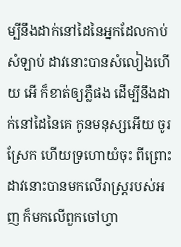ម្បីនឹងដាក់នៅដៃនៃអ្នកដែលកាប់សំឡាប់ ដាវនោះបានសំលៀងហើយ អើ ក៏ខាត់ឲ្យភ្លឺផង ដើម្បីនឹងដាក់នៅដៃនៃគេ កូនមនុស្សអើយ ចូរស្រែក ហើយទ្រហោយំចុះ ពីព្រោះដាវនោះបានមកលើរាស្ត្ររបស់អញ ក៏មកលើពួកចៅហ្វា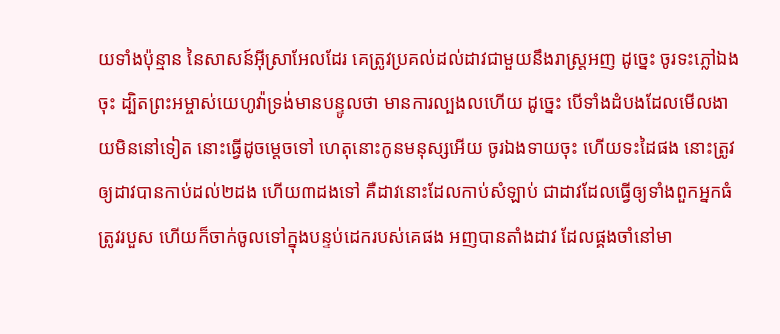យទាំងប៉ុន្មាន នៃសាសន៍អ៊ីស្រាអែលដែរ គេត្រូវប្រគល់ដល់ដាវជាមួយនឹងរាស្ត្រអញ ដូច្នេះ ចូរទះភ្លៅឯងចុះ ដ្បិតព្រះអម្ចាស់យេហូវ៉ាទ្រង់មានបន្ទូលថា មានការល្បងលហើយ ដូច្នេះ បើទាំងដំបងដែលមើលងាយមិននៅទៀត នោះធ្វើដូចម្តេចទៅ ហេតុនោះកូនមនុស្សអើយ ចូរឯងទាយចុះ ហើយទះដៃផង នោះត្រូវឲ្យដាវបានកាប់ដល់២ដង ហើយ៣ដងទៅ គឺដាវនោះដែលកាប់សំឡាប់ ជាដាវដែលធ្វើឲ្យទាំងពួកអ្នកធំត្រូវរបួស ហើយក៏ចាក់ចូលទៅក្នុងបន្ទប់ដេករបស់គេផង អញបានតាំងដាវ ដែលផ្គងចាំនៅមា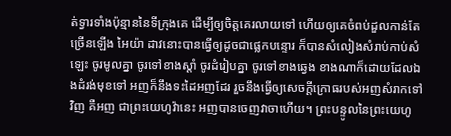ត់ទ្វារទាំងប៉ុន្មាននៃទីក្រុងគេ ដើម្បីឲ្យចិត្តគេរលាយទៅ ហើយឲ្យគេចំពប់ដួលកាន់តែច្រើនឡើង អៃយ៉ា ដាវនោះបានធ្វើឲ្យដូចជាផ្លេកបន្ទោរ ក៏បានសំលៀងសំរាប់កាប់សំឡេះ ចូរមូលគ្នា ចូរទៅខាងស្តាំ ចូរដំរៀបគ្នា ចូរទៅខាងឆ្វេង ខាងណាក៏ដោយដែលឯងដំរង់មុខទៅ អញក៏នឹងទះដៃអញដែរ រួចនឹងធ្វើឲ្យសេចក្ដីក្រោធរបស់អញសំរាកទៅវិញ គឺអញ ជាព្រះយេហូវ៉ានេះ អញបានចេញវាចាហើយ។ ព្រះបន្ទូលនៃព្រះយេហូ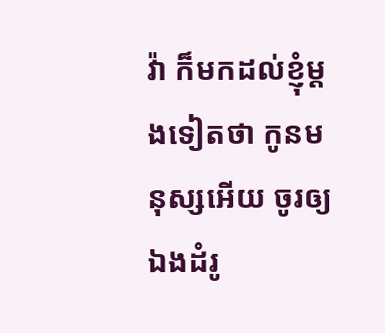វ៉ា ក៏មកដល់ខ្ញុំម្តងទៀតថា កូនមនុស្សអើយ ចូរឲ្យឯងដំរូ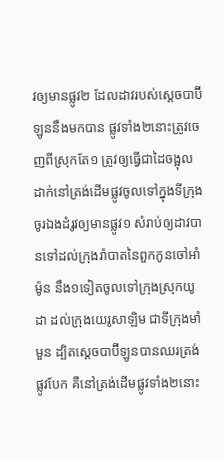វឲ្យមានផ្លូវ២ ដែលដាវរបស់ស្តេចបាប៊ីឡូននឹងមកបាន ផ្លូវទាំង២នោះត្រូវចេញពីស្រុកតែ១ ត្រូវឲ្យធ្វើជាដៃចង្អុលដាក់នៅត្រង់ដើមផ្លូវចូលទៅក្នុងទីក្រុង ចូរឯងដំរូវឲ្យមានផ្លូវ១ សំរាប់ឲ្យដាវបានទៅដល់ក្រុងរ៉ាបាតនៃពួកកូនចៅអាំម៉ូន នឹង១ទៀតចូលទៅក្រុងស្រុកយូដា ដល់ក្រុងយេរូសាឡិម ជាទីក្រុងមាំមួន ដ្បិតស្តេចបាប៊ីឡូនបានឈរត្រង់ផ្លូវបែក គឺនៅត្រង់ដើមផ្លូវទាំង២នោះ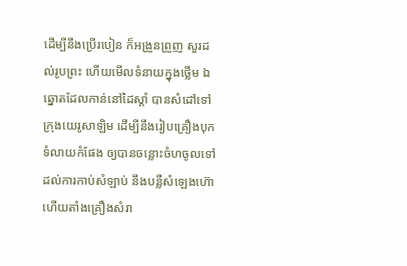ដើម្បីនឹងប្រើរបៀន ក៏អង្រួនព្រួញ សួរដល់រូបព្រះ ហើយមើលទំនាយក្នុងថ្លើម ឯឆ្នោតដែលកាន់នៅដៃស្តាំ បានសំដៅទៅក្រុងយេរូសាឡិម ដើម្បីនឹងរៀបគ្រឿងបុកទំលាយកំផែង ឲ្យបានចន្លោះចំហចូលទៅដល់ការកាប់សំឡាប់ នឹងបន្លឺសំឡេងហ៊ោ ហើយតាំងគ្រឿងសំរា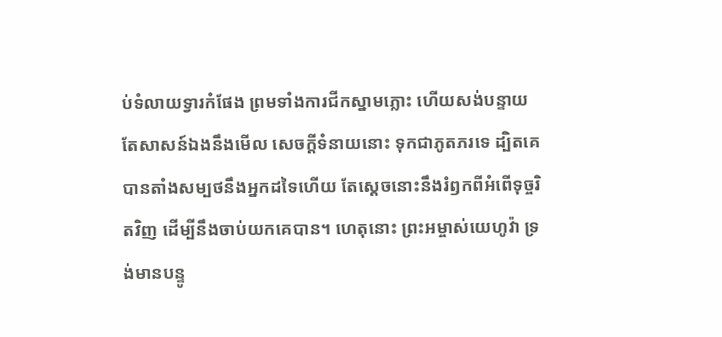ប់ទំលាយទ្វារកំផែង ព្រមទាំងការជីកស្នាមភ្លោះ ហើយសង់បន្ទាយ តែសាសន៍ឯងនឹងមើល សេចក្ដីទំនាយនោះ ទុកជាភូតភរទេ ដ្បិតគេបានតាំងសម្បថនឹងអ្នកដទៃហើយ តែស្តេចនោះនឹងរំឭកពីអំពើទុច្ចរិតវិញ ដើម្បីនឹងចាប់យកគេបាន។ ហេតុនោះ ព្រះអម្ចាស់យេហូវ៉ា ទ្រង់មានបន្ទូ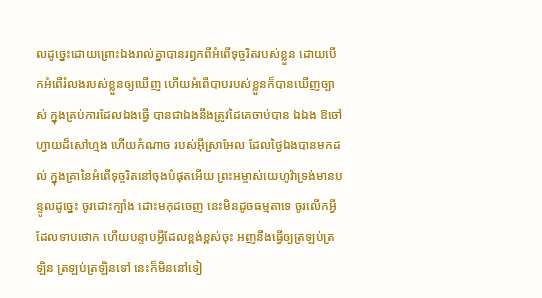លដូច្នេះដោយព្រោះឯងរាល់គ្នាបានរឭកពីអំពើទុច្ចរិតរបស់ខ្លួន ដោយបើកអំពើរំលងរបស់ខ្លួនឲ្យឃើញ ហើយអំពើបាបរបស់ខ្លួនក៏បានឃើញច្បាស់ ក្នុងគ្រប់ការដែលឯងធ្វើ បានជាឯងនឹងត្រូវដៃគេចាប់បាន ឯឯង ឱចៅហ្វាយដ៏សៅហ្មង ហើយកំណាច របស់អ៊ីស្រាអែល ដែលថ្ងៃឯងបានមកដល់ ក្នុងគ្រានៃអំពើទុច្ចរិតនៅចុងបំផុតអើយ ព្រះអម្ចាស់យេហូវ៉ាទ្រង់មានបន្ទូលដូច្នេះ ចូរដោះក្បាំង ដោះមកុដចេញ នេះមិនដូចធម្មតាទេ ចូរលើកអ្វីដែលទាបថោក ហើយបន្ទាបអ្វីដែលខ្ពង់ខ្ពស់ចុះ អញនឹងធ្វើឲ្យត្រឡប់ត្រឡិន ត្រឡប់ត្រឡិនទៅ នេះក៏មិននៅទៀ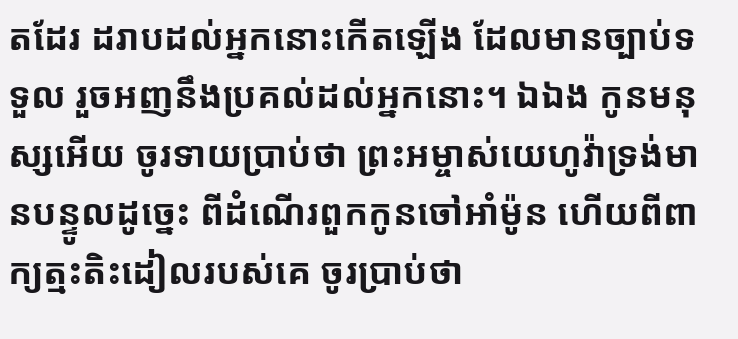តដែរ ដរាបដល់អ្នកនោះកើតឡើង ដែលមានច្បាប់ទទួល រួចអញនឹងប្រគល់ដល់អ្នកនោះ។ ឯឯង កូនមនុស្សអើយ ចូរទាយប្រាប់ថា ព្រះអម្ចាស់យេហូវ៉ាទ្រង់មានបន្ទូលដូច្នេះ ពីដំណើរពួកកូនចៅអាំម៉ូន ហើយពីពាក្យត្មះតិះដៀលរបស់គេ ចូរប្រាប់ថា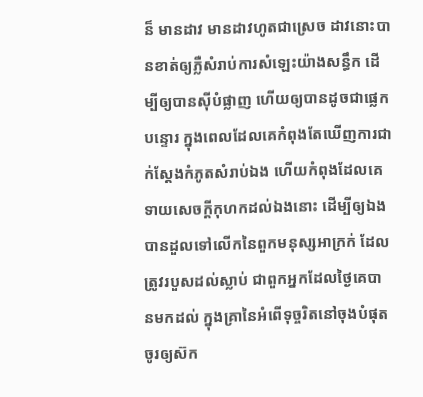ន៏ មានដាវ មានដាវហូតជាស្រេច ដាវនោះបានខាត់ឲ្យភ្លឺសំរាប់ការសំឡេះយ៉ាងសន្ធឹក ដើម្បីឲ្យបានស៊ីបំផ្លាញ ហើយឲ្យបានដូចជាផ្លេកបន្ទោរ ក្នុងពេលដែលគេកំពុងតែឃើញការជាក់ស្តែងកំភូតសំរាប់ឯង ហើយកំពុងដែលគេទាយសេចក្ដីកុហកដល់ឯងនោះ ដើម្បីឲ្យឯងបានដួលទៅលើកនៃពួកមនុស្សអាក្រក់ ដែលត្រូវរបួសដល់ស្លាប់ ជាពួកអ្នកដែលថ្ងៃគេបានមកដល់ ក្នុងគ្រានៃអំពើទុច្ចរិតនៅចុងបំផុត ចូរឲ្យស៊ក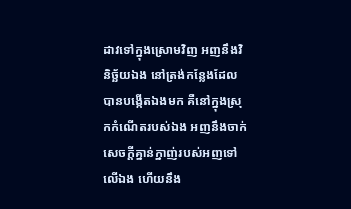ដាវទៅក្នុងស្រោមវិញ អញនឹងវិនិច្ឆ័យឯង នៅត្រង់កន្លែងដែលបានបង្កើតឯងមក គឺនៅក្នុងស្រុកកំណើតរបស់ឯង អញនឹងចាក់សេចក្ដីគ្នាន់ក្នាញ់របស់អញទៅលើឯង ហើយនឹង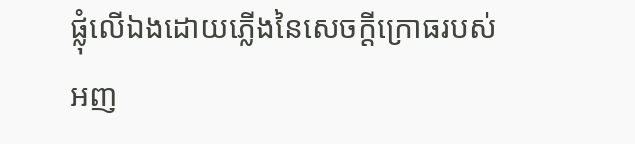ផ្លុំលើឯងដោយភ្លើងនៃសេចក្ដីក្រោធរបស់អញ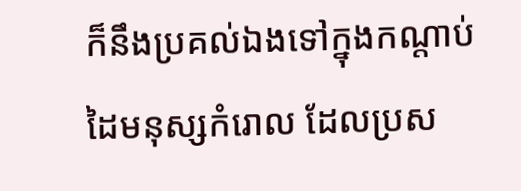ក៏នឹងប្រគល់ឯងទៅក្នុងកណ្តាប់ដៃមនុស្សកំរោល ដែលប្រស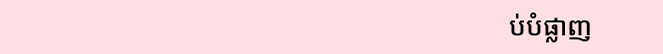ប់បំផ្លាញ